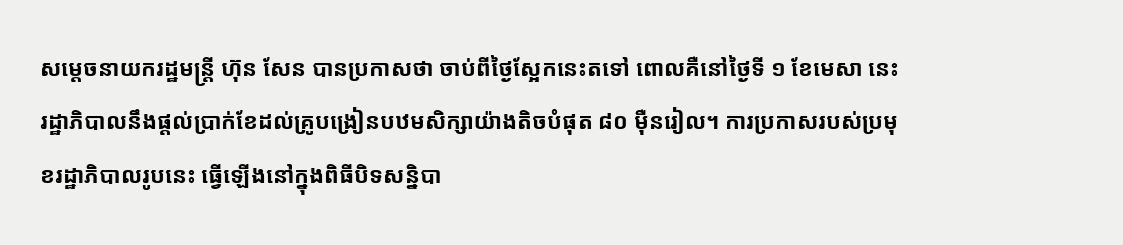សម្តេចនាយករដ្ឋមន្រ្តី ហ៊ុន សែន បានប្រកាសថា ចាប់ពីថ្ងៃស្អែកនេះតទៅ ពោលគឺនៅថ្ងៃទី ១ ខែមេសា នេះ រដ្ឋាភិបាលនឹងផ្តល់ប្រាក់ខែដល់គ្រូបង្រៀនបឋមសិក្សាយ៉ាងតិចបំផុត ៨០ ម៉ឺនរៀល។ ការប្រកាសរបស់ប្រមុខរដ្ឋាភិបាលរូបនេះ ធ្វើឡើងនៅក្នុងពិធីបិទសន្និបា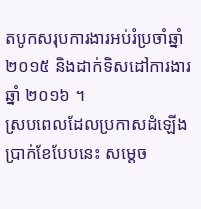តបូកសរុបការងារអប់រំប្រចាំឆ្នាំ ២០១៥ និងដាក់ទិសដៅការងារឆ្នាំ ២០១៦ ។
ស្របពេលដែលប្រកាសដំឡើងប្រាក់ខែបែបនេះ សម្តេច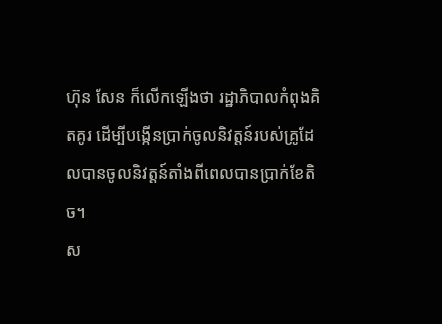ហ៊ុន សែន ក៏លើកឡើងថា រដ្ឋាភិបាលកំពុងគិតគូរ ដើម្បីបង្កើនប្រាក់ចូលនិវត្តន៍របស់គ្រូដែលបានចូលនិវត្តន៍តាំងពីពេលបានប្រាក់ខែតិច។
ស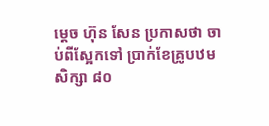ម្តេច ហ៊ុន សែន ប្រកាសថា ចាប់ពីស្អែកទៅ ប្រាក់ខែគ្រូបឋមសិក្សា ៨០